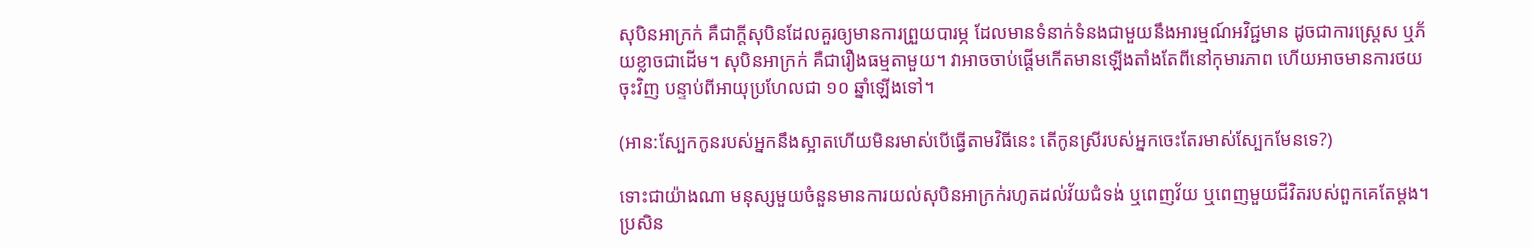សុបិនអាក្រក់ គឺជាក្តីសុបិនដែលគួរឲ្យមានការព្រួយបារម្ភ ដែលមានទំនាក់ទំនងជាមួយនឹងអារម្មណ៍អវិជ្ជមាន ដូចជាការស្រ្តេស ឬភ័យខ្លាចជាដើម។ សុបិនអាក្រក់ គឺជារឿងធម្មតាមួយ។ វាអាចចាប់ផ្តើមកើតមានឡើងតាំងតែពីនៅកុមារភាព ហើយអាចមានការថយចុះវិញ បន្ទាប់ពីអាយុប្រហែលជា ១០ ឆ្នាំឡើងទៅ។

(អាន:ស្បែកកូនរបស់អ្នកនឹងស្អាតហើយមិនរមាស់បើធ្វើតាមវិធីនេះ តើកូនស្រីរបស់អ្នកចេះតែរមាស់ស្បែកមែនទេ?)

ទោះជាយ៉ាងណា មនុស្សមួយចំនួនមានការយល់សុបិនអាក្រក់រហូតដល់វ័យជំទង់ ឬពេញវ័យ ឬពេញមួយជីវិតរបស់ពួកគេតែម្តង។ ប្រសិន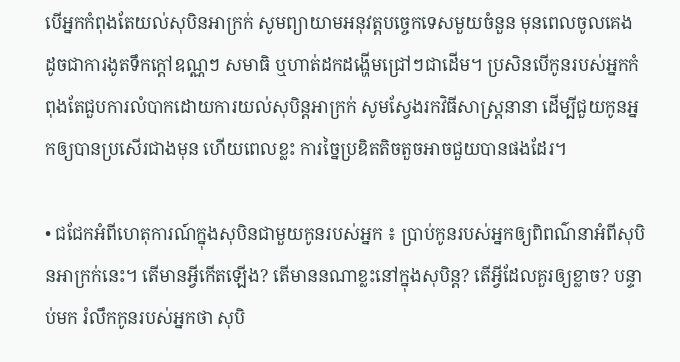បើអ្នកកំពុងតែយល់សុបិនអាក្រក់ សូមព្យាយាមអនុវត្តបច្ចេកទេសមួយចំនួន មុនពេលចូលគេង ដូចជាការងូតទឹកក្តៅឧណ្ណៗ សមាធិ ឬហាត់ដកដង្ហើមជ្រៅៗជាដើម។ ប្រសិនបើកូនរបស់អ្នកកំពុងតែជួបការលំបាកដោយការយល់សុបិន្តអាក្រក់ សូមស្វែងរកវិធីសាស្រ្តនានា ដើម្បីជួយកូនអ្នកឲ្យបានប្រសើរជាងមុន ហើយពេលខ្លះ ការច្នៃប្រឌិតតិចតួចអាចជួយបានផងដែរ។

• ជជែកអំពីហេតុការណ៍ក្នុងសុបិនជាមួយកូនរបស់អ្នក ៖ ប្រាប់កូនរបស់អ្នកឲ្យពិពណ៌នាអំពីសុបិនអាក្រក់នេះ។ តើមានអ្វីកើតឡើង? តើមាននណាខ្លះនៅក្នុងសុបិន្ត? តើអ្វីដែលគួរឲ្យខ្លាច? បន្ទាប់មក រំលឹកកូនរបស់អ្នកថា សុបិ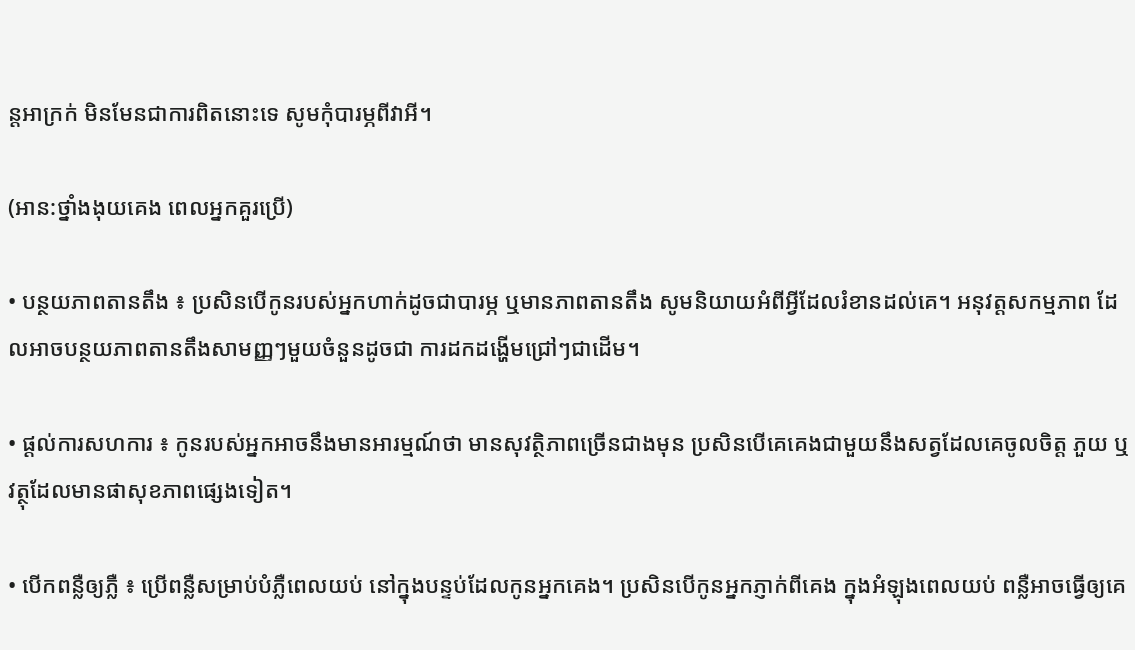ន្តអាក្រក់ មិនមែនជាការពិតនោះទេ សូមកុំបារម្ភពីវាអី។

(អាន:ថ្នាំងងុយគេង ពេលអ្នកគួរប្រើ)

• បន្ថយភាពតានតឹង ៖ ប្រសិនបើកូនរបស់អ្នកហាក់ដូចជាបារម្ភ ឬមានភាពតានតឹង សូមនិយាយអំពីអ្វីដែលរំខានដល់គេ។ អនុវត្តសកម្មភាព ដែលអាចបន្ថយភាពតានតឹងសាមញ្ញៗមួយចំនួនដូចជា ការដកដង្ហើមជ្រៅៗជាដើម។

• ផ្តល់ការសហការ ៖ កូនរបស់អ្នកអាចនឹងមានអារម្មណ៍ថា មានសុវត្ថិភាពច្រើនជាងមុន ប្រសិនបើគេគេងជាមួយនឹងសត្វដែលគេចូលចិត្ត ភួយ ឬវត្ថុដែលមានផាសុខភាពផ្សេងទៀត។

• បើកពន្លឺឲ្យភ្លឺ ៖ ប្រើពន្លឺសម្រាប់បំភ្លឺពេលយប់ នៅក្នុងបន្ទប់ដែលកូនអ្នកគេង។ ប្រសិនបើកូនអ្នកភ្ញាក់ពីគេង ក្នុងអំឡុងពេលយប់ ពន្លឺអាចធ្វើឲ្យគេ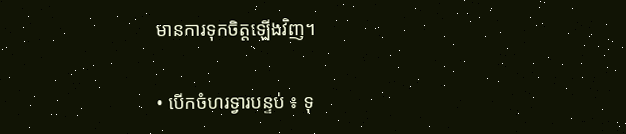មានការទុកចិត្តឡើងវិញ។

• បើកចំហរទ្វារបន្ទប់ ៖ ទុ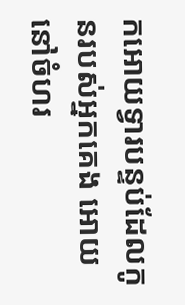កអោយទ្វារបន្ទប់ដែលកូនរបស់អ្នកគេង អោយនៅចំហរ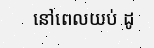នៅពេលយប់ ដូ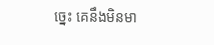ច្នេះ គេនឹងមិនមា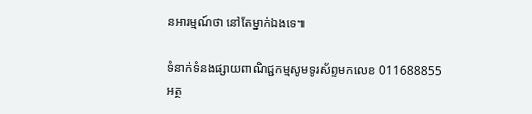នអារម្មណ៍ថា នៅតែម្នាក់ឯងទេ៕

ទំនាក់ទំនងផ្សាយពាណិជ្ជកម្មសូមទូរស័ព្ទមកលេខ 011688855
អត្ថ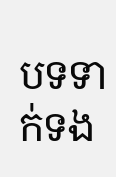បទទាក់ទង